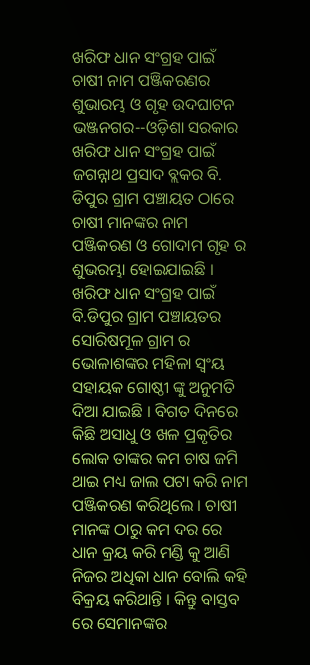ଖରିଫ ଧାନ ସଂଗ୍ରହ ପାଇଁ ଚାଷୀ ନାମ ପଞ୍ଜିକରଣର ଶୁଭାରମ୍ଭ ଓ ଗୃହ ଉଦଘାଟନ
ଭଞ୍ଜନଗର--ଓଡ଼ିଶା ସରକାର ଖରିଫ ଧାନ ସଂଗ୍ରହ ପାଇଁ ଜଗନ୍ନାଥ ପ୍ରସାଦ ବ୍ଲକର ବି. ଡିପୁର ଗ୍ରାମ ପଞ୍ଚାୟତ ଠାରେ ଚାଷୀ ମାନଙ୍କର ନାମ ପଞ୍ଜିକରଣ ଓ ଗୋଦାମ ଗୃହ ର ଶୁଭରମ୍ଭା ହୋଇଯାଇଛି । ଖରିଫ ଧାନ ସଂଗ୍ରହ ପାଇଁ ବି.ଡିପୁର ଗ୍ରାମ ପଞ୍ଚାୟତର ସୋରିଷମୂଳ ଗ୍ରାମ ର ଭୋଳାଶଙ୍କର ମହିଳା ସ୍ୱଂୟ ସହାୟକ ଗୋଷ୍ଠୀ ଙ୍କୁ ଅନୁମତି ଦିଆ ଯାଇଛି । ବିଗତ ଦିନରେ କିଛି ଅସାଧୁ ଓ ଖଳ ପ୍ରକୃତିର ଲୋକ ତାଙ୍କର କମ ଚାଷ ଜମି ଥାଇ ମଧ୍ୟ ଜାଲ ପଟା କରି ନାମ ପଞ୍ଜିକରଣ କରିଥିଲେ । ଚାଷୀ ମାନଙ୍କ ଠାରୁ କମ ଦର ରେ ଧାନ କ୍ରୟ କରି ମଣ୍ଡି କୁ ଆଣି ନିଜର ଅଧିକା ଧାନ ବୋଲି କହି ବିକ୍ରୟ କରିଥାନ୍ତି । କିନ୍ତୁ ବାସ୍ତବ ରେ ସେମାନଙ୍କର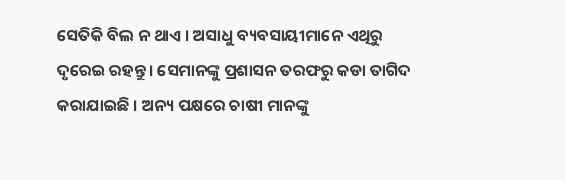ସେତିକି ବିଲ ନ ଥାଏ । ଅସାଧୁ ବ୍ୟବସାୟୀମାନେ ଏଥିରୁ ଦୃରେଇ ରହନ୍ତୁ। ସେମାନଙ୍କୁ ପ୍ରଶାସନ ତରଫରୁ କଡା ତାଗିଦ କରାଯାଇଛି । ଅନ୍ୟ ପକ୍ଷରେ ଚାଷୀ ମାନଙ୍କୁ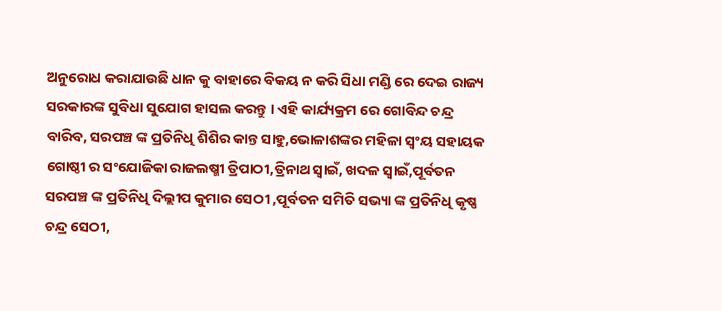ଅନୁରୋଧ କରାଯାଉଛି ଧାନ କୁ ବାହାରେ ବିକୟ ନ କରି ସିଧା ମଣ୍ଡି ରେ ଦେଇ ରାଜ୍ୟ ସରକାରଙ୍କ ସୁବିଧା ସୁଯୋଗ ହାସଲ କରନ୍ତୁ । ଏହି କାର୍ଯ୍ୟକ୍ରମ ରେ ଗୋବିନ୍ଦ ଚନ୍ଦ୍ର ବାରିବ, ସରପଞ୍ଚ ଙ୍କ ପ୍ରତିନିଧି ଶିଶିର କାନ୍ତ ସାହୁ,ଭୋଳାଶଙ୍କର ମହିଳା ସ୍ୱଂୟ ସହାୟକ ଗୋଷ୍ଠୀ ର ସଂଯୋଜିକା ରାଜଲଷ୍ମୀ ତ୍ରିପାଠୀ,ତ୍ରିନାଥ ସ୍ୱାଇଁ, ଖଦଳ ସ୍ୱାଇଁ,ପୂର୍ବତନ ସରପଞ୍ଚ ଙ୍କ ପ୍ରତିନିଧି ଦିଲ୍ଲୀପ କୁମାର ସେଠୀ ,ପୂର୍ବତନ ସମିତି ସଭ୍ୟା ଙ୍କ ପ୍ରତିନିଧି କୃଷ୍ଣ ଚନ୍ଦ୍ର ସେଠୀ,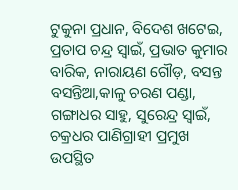ଟୁକୁନା ପ୍ରଧାନ, ବିଦେଶ ଖଟେଇ, ପ୍ରତାପ ଚନ୍ଦ୍ର ସ୍ୱାଇଁ, ପ୍ରଭାତ କୁମାର ବାରିକ, ନାରାୟଣ ଗୌଡ଼, ବସନ୍ତ ବସନ୍ତିଆ,କାଳୁ ଚରଣ ପଣ୍ଡା, ଗଙ୍ଗାଧର ସାହୁ, ସୁରେନ୍ଦ୍ର ସ୍ୱାଇଁ, ଚକ୍ରଧର ପାଣିଗ୍ରାହୀ ପ୍ରମୁଖ ଉପସ୍ଥିତ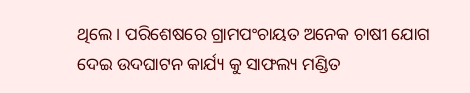ଥିଲେ । ପରିଶେଷରେ ଗ୍ରାମପଂଚାୟତ ଅନେକ ଚାଷୀ ଯୋଗ ଦେଇ ଉଦଘାଟନ କାର୍ଯ୍ୟ କୁ ସାଫଲ୍ୟ ମଣ୍ଡିତ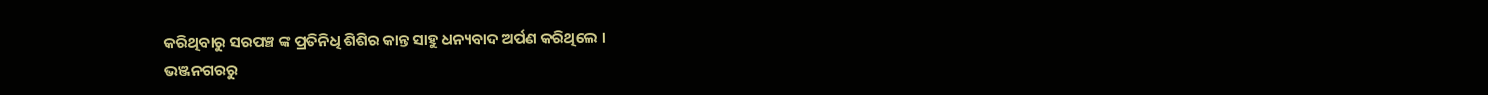କରିଥିବାରୁ ସରପଞ୍ଚ ଙ୍କ ପ୍ରତିନିଧି ଶିଶିର କାନ୍ତ ସାହୁ ଧନ୍ୟବାଦ ଅର୍ପଣ କରିଥିଲେ ।
ଭଞ୍ଜନଗରରୁ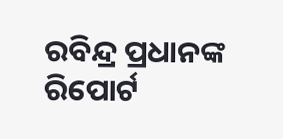ରବିନ୍ଦ୍ର ପ୍ରଧାନଙ୍କ ରିପୋର୍ଟ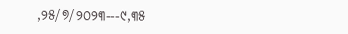,୨୫/୭/୨୦୨୩---୯,୩୫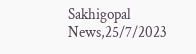Sakhigopal News,25/7/2023